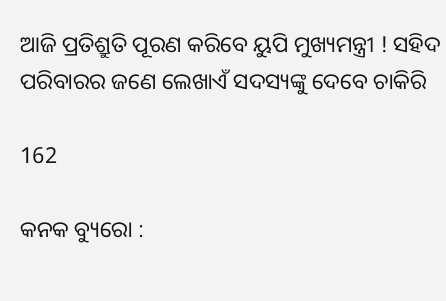ଆଜି ପ୍ରତିଶ୍ରୁତି ପୂରଣ କରିବେ ୟୁପି ମୁଖ୍ୟମନ୍ତ୍ରୀ ! ସହିଦ ପରିବାରର ଜଣେ ଲେଖାଏଁ ସଦସ୍ୟଙ୍କୁ ଦେବେ ଚାକିରି

162

କନକ ବ୍ୟୁରୋ :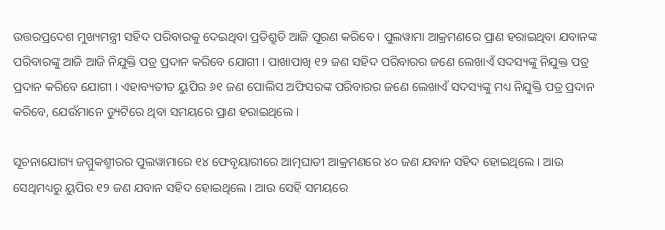ଉତ୍ତରପ୍ରଦେଶ ମୁଖ୍ୟମନ୍ତ୍ରୀ ସହିଦ ପରିବାରକୁ ଦେଇଥିବା ପ୍ରତିଶ୍ରୁତି ଆଜି ପୂରଣ କରିବେ । ପୁଲୱାମା ଆକ୍ରମଣରେ ପ୍ରାଣ ହରାଇଥିବା ଯବାନଙ୍କ ପରିବାରଙ୍କୁ ଆଜି ଆଜି ନିଯୁକ୍ତି ପତ୍ର ପ୍ରଦାନ କରିବେ ଯୋଗୀ । ପାଖାପାଖି ୧୨ ଜଣ ସହିଦ ପରିବାରର ଜଣେ ଲେଖାଏଁ ସଦସ୍ୟଙ୍କୁ ନିଯୁକ୍ତ ପତ୍ର ପ୍ରଦାନ କରିବେ ଯୋଗୀ । ଏହାବ୍ୟତୀତ ୟୁପିର ୬୧ ଜଣ ପୋଲିସ ଅଫିସରଙ୍କ ପରିବାରର ଜଣେ ଲେଖାଏଁ ସଦସ୍ୟଙ୍କୁ ମଧ୍ୟ ନିଯୁକ୍ତି ପତ୍ର ପ୍ରଦାନ କରିବେ, ଯେଉଁମାନେ ଡ୍ୟୁଟିରେ ଥିବା ସମୟରେ ପ୍ରାଣ ହରାଇଥିଲେ ।

ସୂଚନାଯୋଗ୍ୟ ଜମ୍ମୁକଶ୍ମୀରର ପୁଲୱାମାରେ ୧୪ ଫେବୃୟାରୀରେ ଆତ୍ମଘାତୀ ଆକ୍ରମଣରେ ୪୦ ଜଣ ଯବାନ ସହିଦ ହୋଇଥିଲେ । ଆଉ ସେଥିମଧ୍ୟରୁ ୟୁପିର ୧୨ ଜଣ ଯବାନ ସହିଦ ହୋଇଥିଲେ । ଆଉ ସେହି ସମୟରେ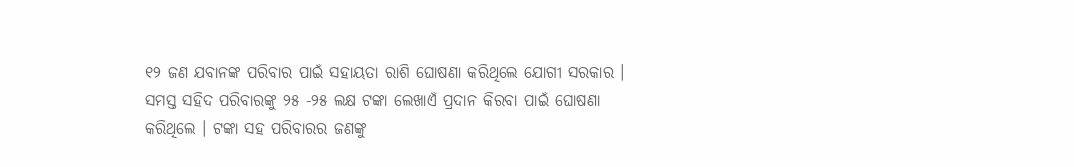୧୨ ଜଣ ଯବାନଙ୍କ ପରିବାର ପାଇଁ ସହାୟତା ରାଶି ଘୋଷଣା କରିଥିଲେ ଯୋଗୀ ସରକାର । ସମସ୍ତ ସହିଦ ପରିବାରଙ୍କୁ ୨୫ -୨୫ ଲକ୍ଷ ଟଙ୍କା ଲେଖାଏଁ ପ୍ରଦାନ କିରବା ପାଇଁ ଘୋଷଣା କରିଥିଲେ । ଟଙ୍କା ସହ ପରିବାରର ଜଣଙ୍କୁ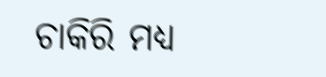ଚାକିରି ମଧ୍ୟ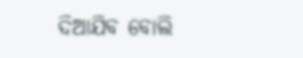ଦିଆଯିବ ବୋଲି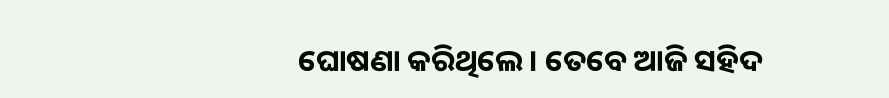ଘୋଷଣା କରିଥିଲେ । ତେବେ ଆଜି ସହିଦ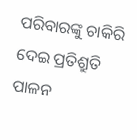ପରିବାରଙ୍କୁ ଚାକିରି ଦେଇ ପ୍ରତିଶ୍ରୁତି ପାଳନ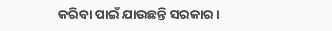କରିବା ପାଇଁ ଯାଉଛନ୍ତି ସରକାର ।